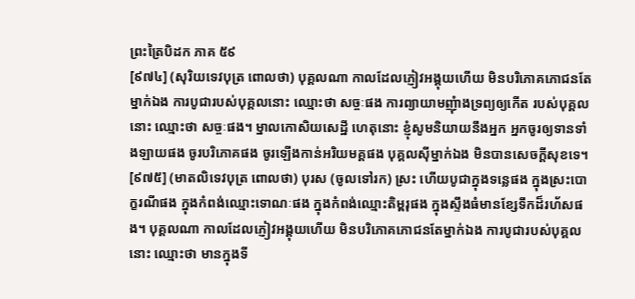ព្រះត្រៃបិដក ភាគ ៥៩
[៩៧៤] (សុរិយទេវបុត្រ ពោលថា) បុគ្គលណា កាលដែលភ្ញៀវអង្គុយហើយ មិនបរិភោគភោជនតែម្នាក់ឯង ការបូជារបស់បុគ្គលនោះ ឈ្មោះថា សច្ចៈផង ការព្យាយាមញុំាងទ្រព្យឲ្យកើត របស់បុគ្គលនោះ ឈ្មោះថា សច្ចៈផង។ ម្នាលកោសិយសេដ្ឋី ហេតុនោះ ខ្ញុំសូមនិយាយនឹងអ្នក អ្នកចូរឲ្យទានទាំងឡាយផង ចូរបរិភោគផង ចូរឡើងកាន់អរិយមគ្គផង បុគ្គលស៊ីម្នាក់ឯង មិនបានសេចក្តីសុខទេ។
[៩៧៥] (មាតលិទេវបុត្រ ពោលថា) បុរស (ចូលទៅរក) ស្រះ ហើយបូជាក្នុងទនេ្លផង ក្នុងស្រះបោក្ខរណីផង ក្នុងកំពង់ឈ្មោះទោណៈផង ក្នុងកំពង់ឈ្មោះតិម្ពរុផង ក្នុងស្ទឹងធំមានខ្សែទឹកដ៏រហ័សផង។ បុគ្គលណា កាលដែលភ្ញៀវអង្គុយហើយ មិនបរិភោគភោជនតែម្នាក់ឯង ការបូជារបស់បុគ្គលនោះ ឈ្មោះថា មានក្នុងទី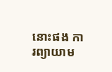នោះផង ការព្យាយាម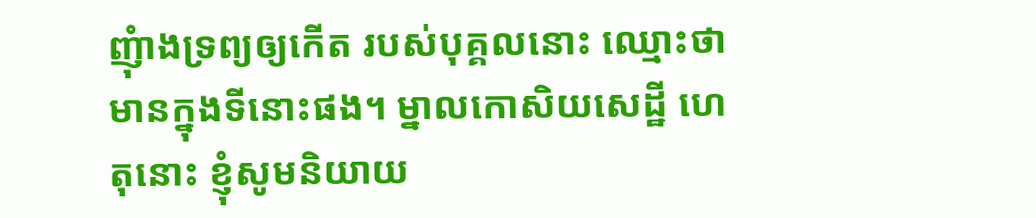ញុំាងទ្រព្យឲ្យកើត របស់បុគ្គលនោះ ឈ្មោះថា មានក្នុងទីនោះផង។ ម្នាលកោសិយសេដ្ឋី ហេតុនោះ ខ្ញុំសូមនិយាយ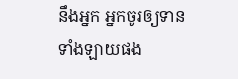នឹងអ្នក អ្នកចូរឲ្យទានទាំងឡាយផង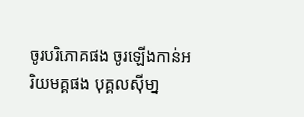ចូរបរិភោគផង ចូរឡើងកាន់អរិយមគ្គផង បុគ្គលស៊ីមា្ន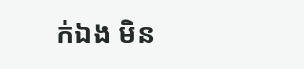ក់ឯង មិន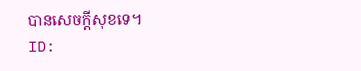បានសេចក្តីសុខទេ។
ID: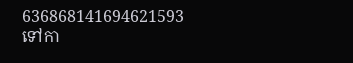636868141694621593
ទៅកា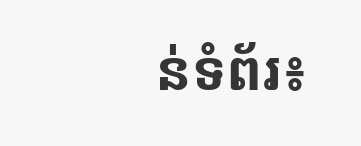ន់ទំព័រ៖